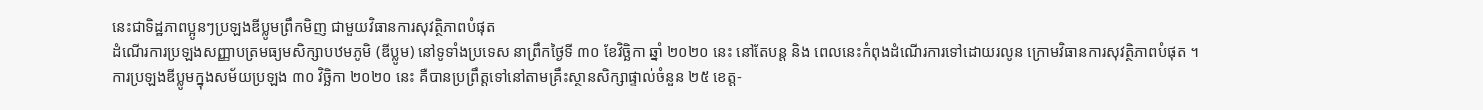នេះជាទិដ្ឋភាពប្អូនៗប្រឡងឌីប្លូមព្រឹកមិញ ជាមួយវិធានការសុវត្ថិភាពបំផុត
ដំណើរការប្រឡងសញ្ញាបត្រមធ្យមសិក្សាបឋមភូមិ (ឌីប្លូម) នៅទូទាំងប្រទេស នាព្រឹកថ្ងៃទី ៣០ ខែវិច្ឆិកា ឆ្នាំ ២០២០ នេះ នៅតែបន្ត និង ពេលនេះកំពុងដំណើរការទៅដោយរលូន ក្រោមវិធានការសុវត្ថិភាពបំផុត ។
ការប្រឡងឌីប្លូមក្នុងសម័យប្រឡង ៣០ វិច្ឆិកា ២០២០ នេះ គឺបានប្រព្រឹត្តទៅនៅតាមគ្រឹះស្ថានសិក្សាផ្ទាល់ចំនួន ២៥ ខេត្ត-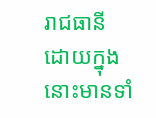រាជធានី ដោយក្នុងនោះមានទាំ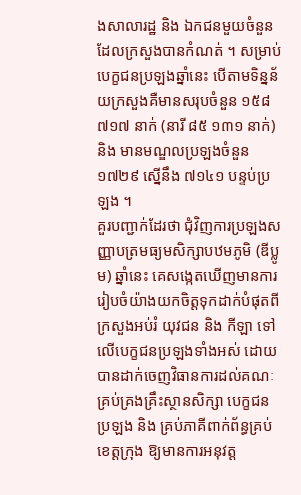ងសាលារដ្ឋ និង ឯកជនមួយចំនួនដែលក្រសួងបានកំណត់ ។ សម្រាប់បេក្ខជនប្រឡងឆ្នាំនេះ បើតាមទិន្នន័យក្រសួងគឺមានសរុបចំនួន ១៥៨ ៧១៧ នាក់ (នារី ៨៥ ១៣១ នាក់) និង មានមណ្ឌលប្រឡងចំនួន ១៧២៩ ស្នើនឹង ៧១៤១ បន្ទប់ប្រឡង ។
គួរបញ្ជាក់ដែរថា ជុំវិញការប្រឡងសញ្ញាបត្រមធ្យមសិក្សាបឋមភូមិ (ឌីប្លូម) ឆ្នាំនេះ គេសង្កេតឃើញមានការរៀបចំយ៉ាងយកចិត្តទុកដាក់បំផុតពីក្រសួងអប់រំ យុវជន និង កីឡា ទៅលើបេក្ខជនប្រឡងទាំងអស់ ដោយបានដាក់ចេញវិធានការដល់គណៈគ្រប់គ្រងគ្រឹះស្ថានសិក្សា បេក្ខជនប្រឡង និង គ្រប់ភាគីពាក់ព័ន្ធគ្រប់ខេត្តក្រុង ឱ្យមានការអនុវត្ត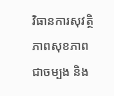វិធានការសុវត្ថិភាពសុខភាពជាចម្បង និង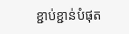ខ្ជាប់ខ្ជាន់បំផុត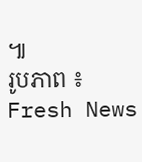៕
រូបភាព ៖ Fresh News